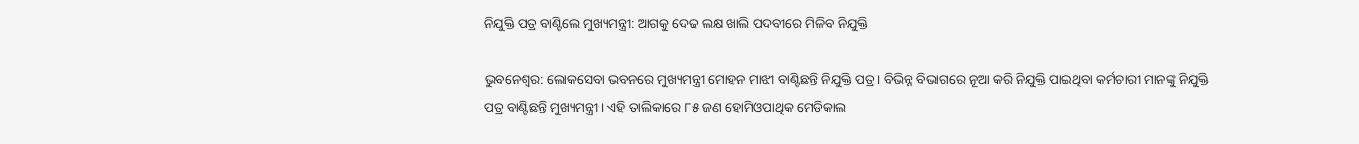ନିଯୁକ୍ତି ପତ୍ର ବାଣ୍ଟିଲେ ମୁଖ୍ୟମନ୍ତ୍ରୀ: ଆଗକୁ ଦେଢ ଲକ୍ଷ ଖାଲି ପଦବୀରେ ମିଳିବ ନିଯୁକ୍ତି

ଭୁବନେଶ୍ୱର: ଲୋକସେବା ଭବନରେ ମୁଖ୍ୟମନ୍ତ୍ରୀ ମୋହନ ମାଝୀ ବାଣ୍ଟିଛନ୍ତି ନିଯୁକ୍ତି ପତ୍ର । ବିଭିନ୍ନ ବିଭାଗରେ ନୂଆ କରି ନିଯୁକ୍ତି ପାଇଥିବା କର୍ମଚାରୀ ମାନଙ୍କୁ ନିଯୁକ୍ତି ପତ୍ର ବାଣ୍ଟିଛନ୍ତି ମୁଖ୍ୟମନ୍ତ୍ରୀ । ଏହି ତାଲିକାରେ ୮୫ ଜଣ ହୋମିଓପାଥିକ ମେଡିକାଲ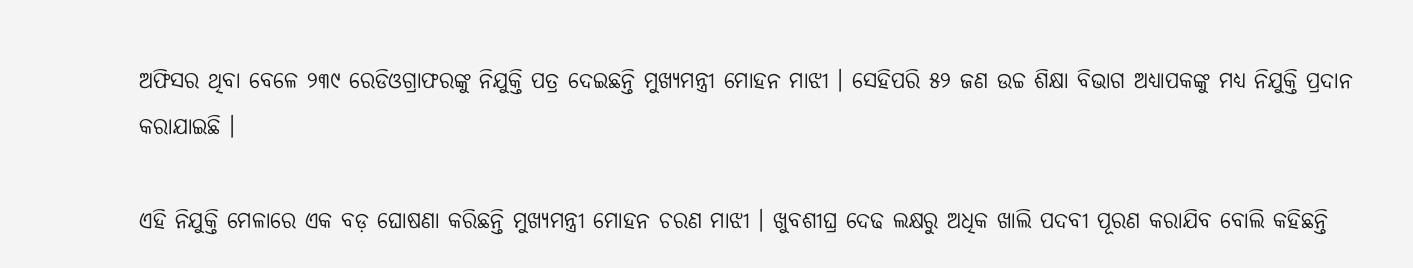ଅଫିସର ଥିବା ବେଳେ ୨୩୯ ରେଡିଓଗ୍ରାଫରଙ୍କୁ ନିଯୁକ୍ତି ପତ୍ର ଦେଇଛନ୍ତି ମୁଖ୍ୟମନ୍ତ୍ରୀ ମୋହନ ମାଝୀ । ସେହିପରି ୫୨ ଜଣ ଉଚ୍ଚ ଶିକ୍ଷା ବିଭାଗ ଅଧ୍ୟାପକଙ୍କୁ ମଧ୍ୟ ନିଯୁକ୍ତି ପ୍ରଦାନ କରାଯାଇଛି ।

ଏହି ନିଯୁକ୍ତି ମେଳାରେ ଏକ ବଡ଼ ଘୋଷଣା କରିଛନ୍ତି ମୁଖ୍ୟମନ୍ତ୍ରୀ ମୋହନ ଚରଣ ମାଝୀ । ଖୁବଶୀଘ୍ର ଦେଢ ଲକ୍ଷରୁ ଅଧିକ ଖାଲି ପଦବୀ ପୂରଣ କରାଯିବ ବୋଲି କହିଛନ୍ତି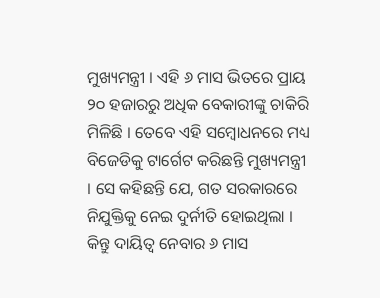ମୁଖ୍ୟମନ୍ତ୍ରୀ । ଏହି ୬ ମାସ ଭିତରେ ପ୍ରାୟ ୨୦ ହଜାରରୁ ଅଧିକ ବେକାରୀଙ୍କୁ ଚାକିରି ମିଳିଛି । ତେବେ ଏହି ସମ୍ବୋଧନରେ ମଧ୍ୟ ବିଜେଡିକୁ ଟାର୍ଗେଟ କରିଛନ୍ତି ମୁଖ୍ୟମନ୍ତ୍ରୀ । ସେ କହିଛନ୍ତି ଯେ, ଗତ ସରକାରରେ ନିଯୁକ୍ତିକୁ ନେଇ ଦୁର୍ନୀତି ହୋଇଥିଲା । କିନ୍ତୁ ଦାୟିତ୍ୱ ନେବାର ୬ ମାସ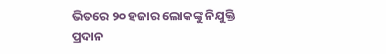ଭିତରେ ୨୦ ହଜାର ଲୋକଙ୍କୁ ନିଯୁକ୍ତି ପ୍ରଦାନ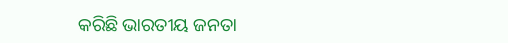କରିଛି ଭାରତୀୟ ଜନତା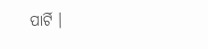ପାର୍ଟି ।